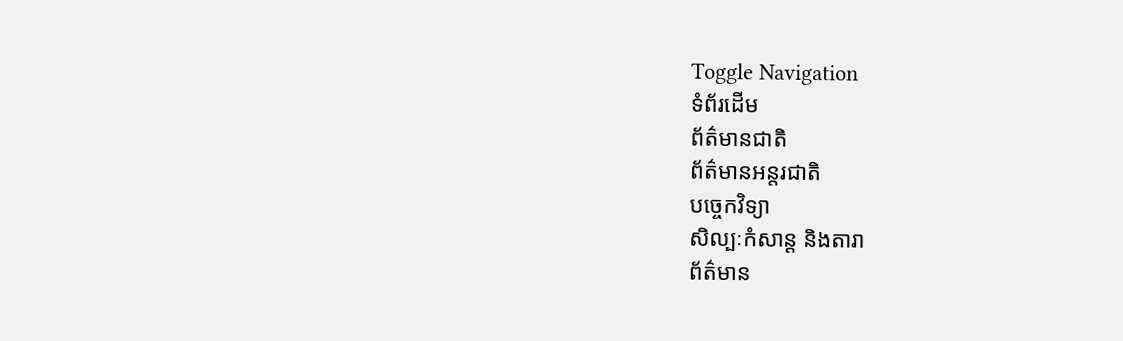Toggle Navigation
ទំព័រដើម
ព័ត៌មានជាតិ
ព័ត៌មានអន្តរជាតិ
បច្ចេកវិទ្យា
សិល្បៈកំសាន្ត និងតារា
ព័ត៌មាន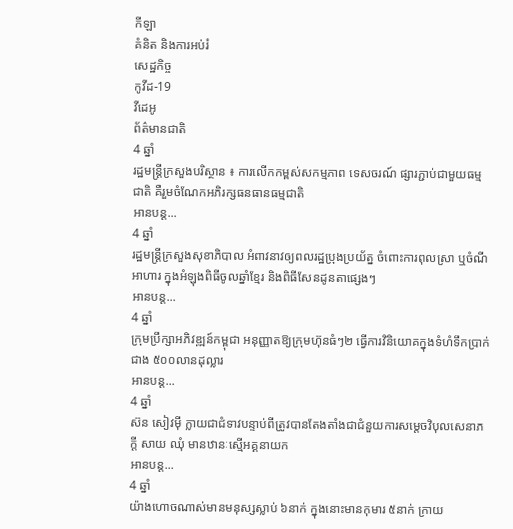កីឡា
គំនិត និងការអប់រំ
សេដ្ឋកិច្ច
កូវីដ-19
វីដេអូ
ព័ត៌មានជាតិ
4 ឆ្នាំ
រដ្ឋមន្រ្តីក្រសួងបរិស្ថាន ៖ ការលើកកម្ពស់សកម្មភាព ទេសចរណ៍ ផ្សារភ្ជាប់ជាមួយធម្មជាតិ គឺរួមចំណែកអភិរក្សធនធានធម្មជាតិ
អានបន្ត...
4 ឆ្នាំ
រដ្ឋមន្ត្រីក្រសួងសុខាភិបាល អំពាវនាវឲ្យពលរដ្ឋប្រុងប្រយ័ត្ន ចំពោះការពុលស្រា ឬចំណីអាហារ ក្នុងអំឡុងពិធីចូលឆ្នាំខ្មែរ និងពិធីសែនដូនតាផ្សេងៗ
អានបន្ត...
4 ឆ្នាំ
ក្រុមប្រឹក្សាអភិវឌ្ឍន៍កម្ពុជា អនុញ្ញាតឱ្យក្រុមហ៊ុនធំៗ២ ធ្វើការវិនិយោគក្នុងទំហំទឹកប្រាក់ជាង ៥០០លានដុល្លារ
អានបន្ត...
4 ឆ្នាំ
ស៊ន សៀវមុី ក្លាយជាជំទាវបន្ទាប់ពីត្រូវបានតែងតាំងជាជំនួយការសម្តេចវិបុលសេនាភក្តី សាយ ឈុំ មានឋានៈស្មេីអគ្គនាយក
អានបន្ត...
4 ឆ្នាំ
យ៉ាងហោចណាស់មានមនុស្សស្លាប់ ៦នាក់ ក្នុងនោះមានកុមារ ៥នាក់ ក្រាយ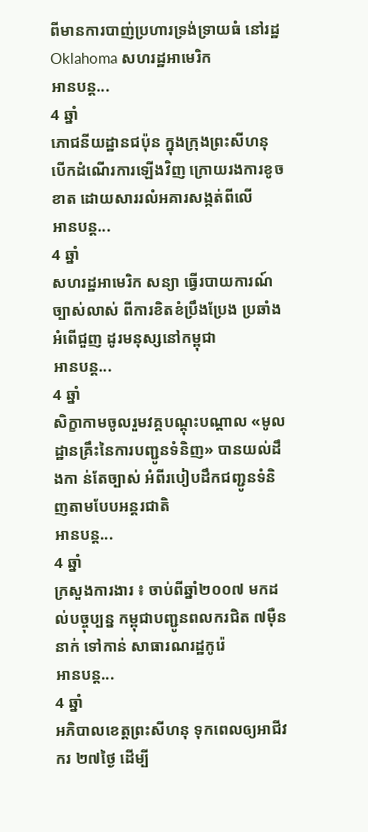ពីមានការបាញ់ប្រហារទ្រង់ទ្រាយធំ នៅរដ្ឋ Oklahoma សហរដ្ឋអាមេរិក
អានបន្ត...
4 ឆ្នាំ
ភោជនីយដ្ឋានជប៉ុន ក្នុងក្រុងព្រះសីហនុ បើកដំណើរការឡើងវិញ ក្រោយរងការខូចខាត ដោយសាររលំអគារសង្កត់ពីលើ
អានបន្ត...
4 ឆ្នាំ
សហរដ្ឋអាមេរិក សន្យា ធ្វើរបាយការណ៍ច្បាស់លាស់ ពីការខិតខំប្រឹងប្រែង ប្រឆាំងអំពើជួញ ដូរមនុស្សនៅកម្ពុជា
អានបន្ត...
4 ឆ្នាំ
សិក្ខាកាមចូលរួមវគ្គបណ្ដុះបណ្ដាល «មូលដ្ឋានគ្រឹះនៃការបញ្ជូនទំនិញ» បានយល់ដឹងកា ន់តែច្បាស់ អំពីរបៀបដឹកជញ្ជូនទំនិញតាមបែបអន្ដរជាតិ
អានបន្ត...
4 ឆ្នាំ
ក្រសួងការងារ ៖ ចាប់ពីឆ្នាំ២០០៧ មកដល់បច្ចុប្បន្ន កម្ពុជាបញ្ជូនពលករជិត ៧ម៉ឺននាក់ ទៅកាន់ សាធារណរដ្ឋកូរ៉េ
អានបន្ត...
4 ឆ្នាំ
អភិបាលខេត្តព្រះសីហនុ ទុកពេលឲ្យអាជីវករ ២៧ថ្ងៃ ដើម្បី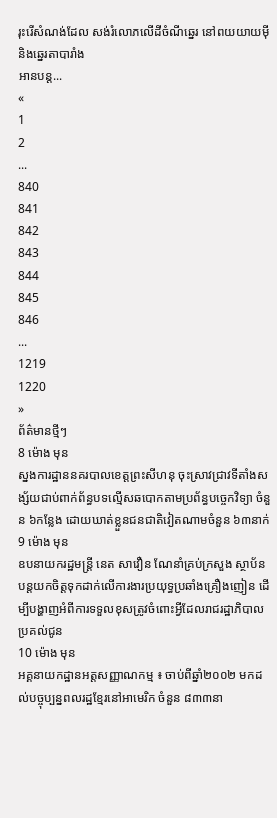រុះរើសំណង់ដែល សង់រំលោភលើដីចំណីឆ្នេរ នៅពយយាយម៉ី និងឆ្នេរតាបារាំង
អានបន្ត...
«
1
2
...
840
841
842
843
844
845
846
...
1219
1220
»
ព័ត៌មានថ្មីៗ
8 ម៉ោង មុន
ស្នងការដ្ឋាននគរបាលខេត្តព្រះសីហនុ ចុះស្រាវជ្រាវទីតាំងសង្ស័យជាប់ពាក់ព័ន្ធបទល្មើសឆបោកតាមប្រព័ន្ធបច្ចេកវិទ្យា ចំនួន ៦កន្លែង ដោយឃាត់ខ្លួនជនជាតិវៀតណាមចំនួន ៦៣នាក់
9 ម៉ោង មុន
ឧបនាយករដ្ឋមន្ដ្រី នេត សាវឿន ណែនាំគ្រប់ក្រសួង ស្ថាប័ន បន្ដយកចិត្តទុកដាក់លើការងារប្រយុទ្ធប្រឆាំងគ្រឿងញៀន ដើម្បីបង្ហាញអំពីការទទួលខុសត្រូវចំពោះអ្វីដែលរាជរដ្ឋាភិបាលប្រគល់ជូន
10 ម៉ោង មុន
អគ្គនាយកដ្ឋានអត្តសញ្ញាណកម្ម ៖ ចាប់ពីឆ្នាំ២០០២ មកដល់បច្ចុប្បន្នពលរដ្ឋខ្មែរនៅអាមេរិក ចំនួន ៨៣៣នា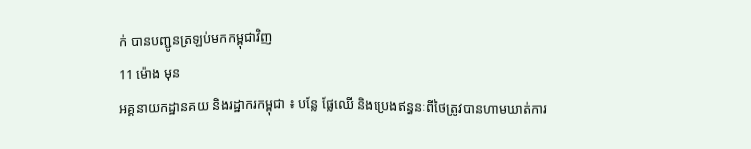ក់ បានបញ្ជូនត្រឡប់មកកម្ពុជាវិញ
11 ម៉ោង មុន
អគ្គនាយកដ្ឋានគយ និងរដ្ឋាករកម្ពុជា ៖ បន្លែ ផ្លែឈើ និងប្រេងឥន្ធនៈពីថៃត្រូវបានហាមឃាត់ការ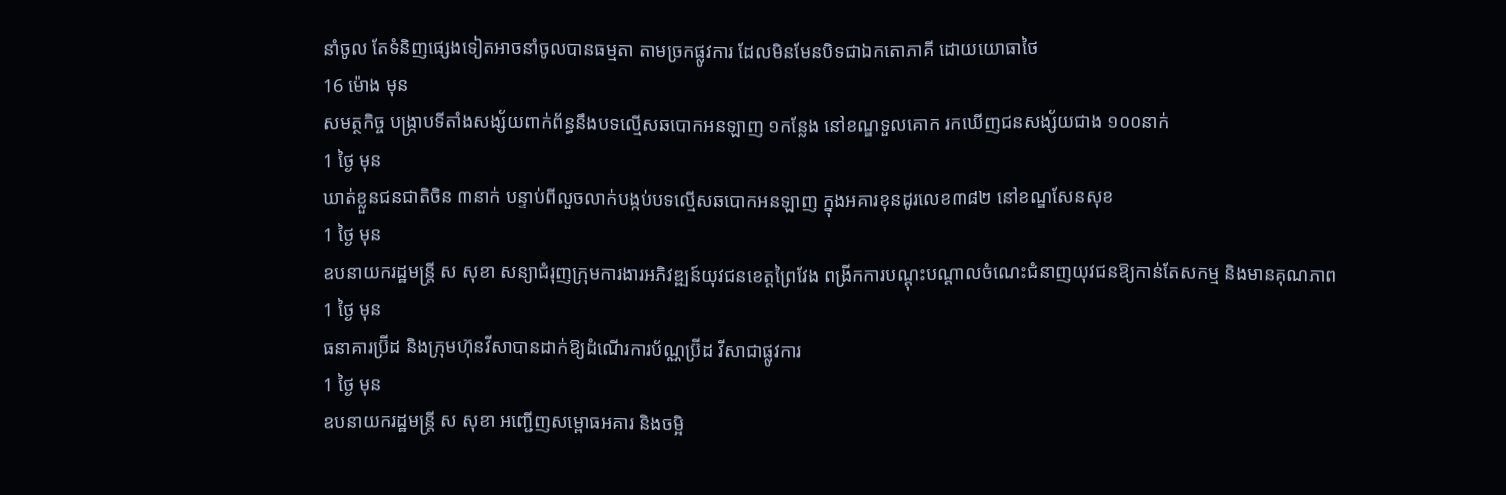នាំចូល តែទំនិញផ្សេងទៀតអាចនាំចូលបានធម្មតា តាមច្រកផ្លូវការ ដែលមិនមែនបិទជាឯកតោភាគី ដោយយោធាថៃ
16 ម៉ោង មុន
សមត្ថកិច្ច បង្រ្កាបទីតាំងសង្ស័យពាក់ព័ន្ធនឹងបទល្មើសឆបោកអនឡាញ ១កន្លែង នៅខណ្ឌទួលគោក រកឃើញជនសង្ស័យជាង ១០០នាក់
1 ថ្ងៃ មុន
ឃាត់ខ្លួនជនជាតិចិន ៣នាក់ បន្ទាប់ពីលួចលាក់បង្កប់បទល្មើសឆបោកអនឡាញ ក្នុងអគារខុនដូរលេខ៣៨២ នៅខណ្ឌសែនសុខ
1 ថ្ងៃ មុន
ឧបនាយករដ្ឋមន្ត្រី ស សុខា សន្យាជំរុញក្រុមការងារអភិវឌ្ឍន៍យុវជនខេត្តព្រៃវែង ពង្រីកការបណ្ដុះបណ្ដាលចំណេះជំនាញយុវជនឱ្យកាន់តែសកម្ម និងមានគុណភាព
1 ថ្ងៃ មុន
ធនាគារប្រ៊ីដ និងក្រុមហ៊ុនវីសាបានដាក់ឱ្យដំណើរការប័ណ្ណប្រ៊ីដ វីសាជាផ្លូវការ
1 ថ្ងៃ មុន
ឧបនាយករដ្ឋមន្ត្រី ស សុខា អញ្ជើញសម្ពោធអគារ និងចម្អិ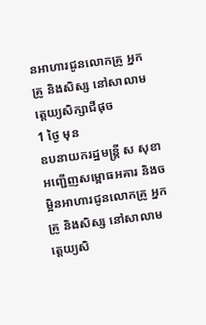នអាហារជូនលោកគ្រូ អ្នកគ្រូ និងសិស្ស នៅសាលាមត្តេយ្យសិក្សាជីផុច
1 ថ្ងៃ មុន
ឧបនាយករដ្ឋមន្ត្រី ស សុខា អញ្ជើញសម្ពោធអគារ និងចម្អិនអាហារជូនលោកគ្រូ អ្នកគ្រូ និងសិស្ស នៅសាលាមត្តេយ្យសិ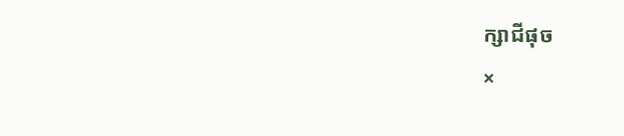ក្សាជីផុច
×